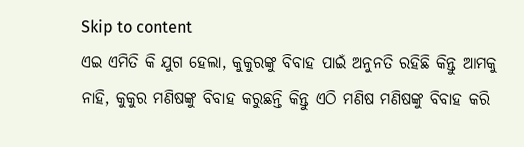Skip to content
ଏଇ ଏମିତି କି ଯୁଗ ହେଲା, କୁକୁରଙ୍କୁ ବିବାହ ପାଇଁ ଅନୁନତି ରହିଛି କିନ୍ତୁ ଆମକୁ ନାହି, କୁକୁର ମଣିଷଙ୍କୁ ବିବାହ କରୁଛନ୍ତି କିନ୍ତୁ ଏଠି ମଣିଷ ମଣିଷଙ୍କୁ ବିବାହ କରି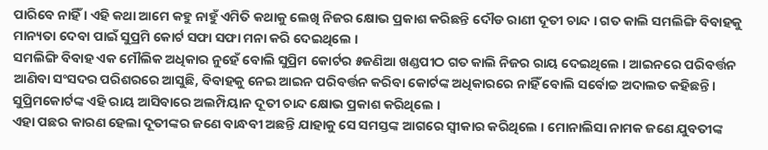ପାରିବେ ନାହିଁ । ଏହି କଥା ଆମେ କହୁ ନାହୁଁ ଏମିତି କଥାକୁ ଲେଖି ନିଜର କ୍ଷୋଭ ପ୍ରକାଶ କରିଛନ୍ତି ଦୌଡ ରାଣୀ ଦୂତୀ ଚାନ୍ଦ । ଗତ କାଲି ସମଲିଙ୍ଗି ବିବାହକୁ ମାନ୍ୟତା ଦେବା ପାଇଁ ସୁପ୍ରମି କୋର୍ଟ ସଫା ସଫା ମନା କରି ଦେଇଥିଲେ ।
ସମଲିଙ୍ଗି ବିବାହ ଏକ ମୌଲିକ ଅଧିକାର ନୁହେଁ ବୋଲି ସୁପ୍ରିମ କୋର୍ଟର ୫ଜଣିଆ ଖଣ୍ଡପୀଠ ଗତ କାଲି ନିଜର ରାୟ ଦେଇଥିଲେ । ଆଇନରେ ପରିବର୍ତ୍ତନ ଆଣିବା ସଂସଦର ପରିଶରରେ ଆସୁଛି, ବିବାହକୁ ନେଇ ଆଇନ ପରିବର୍ତ୍ତନ କରିବା କୋର୍ଟଙ୍କ ଅଧିକାରରେ ନାହିଁ ବୋଲି ସର୍ବୋଚ୍ଚ ଅଦାଲତ କହିଛନ୍ତି । ସୁପ୍ରିମକୋର୍ଟଙ୍କ ଏହି ରାୟ ଆସିବାରେ ଅଲମ୍ପିୟାନ ଦୂତୀ ଚାନ୍ଦ କ୍ଷୋଭ ପ୍ରକାଶ କରିଥିଲେ ।
ଏହା ପଛର କାରଣ ହେଲା ଦୂତୀଙ୍କର ଜଣେ ବାନ୍ଧବୀ ଅଛନ୍ତି ଯାହାକୁ ସେ ସମସ୍ତଙ୍କ ଆଗରେ ସ୍ଵୀକାର କରିଥିଲେ । ମୋନାଲିସା ନାମକ ଜଣେ ଯୁବତୀଙ୍କ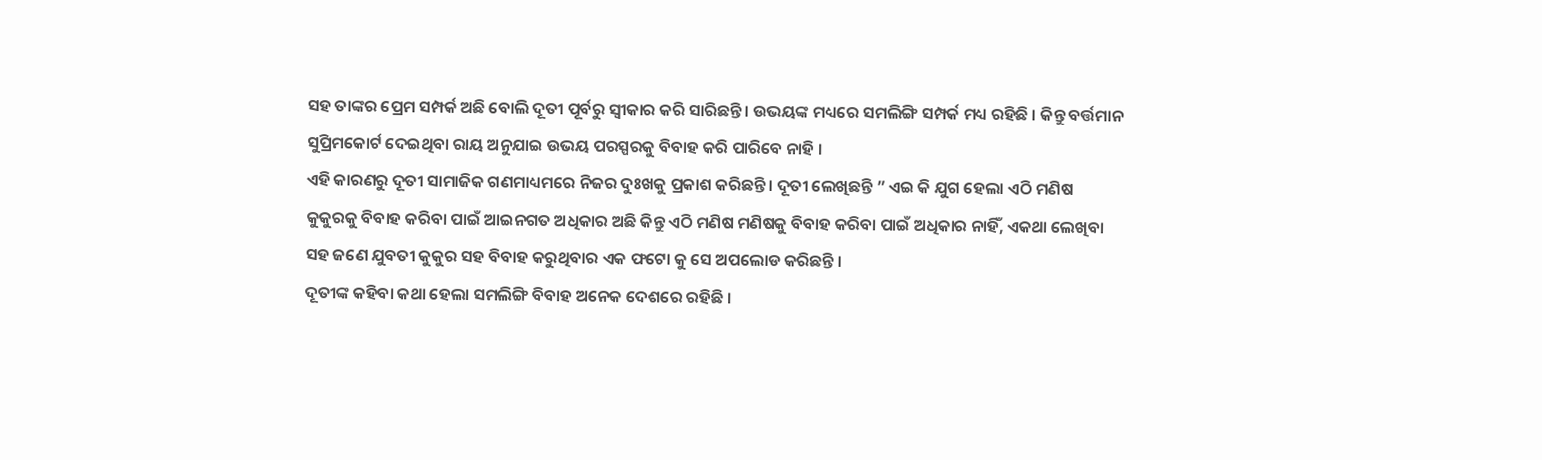ସହ ତାଙ୍କର ପ୍ରେମ ସମ୍ପର୍କ ଅଛି ବୋଲି ଦୂତୀ ପୂର୍ବରୁ ସ୍ଵୀକାର କରି ସାରିଛନ୍ତି । ଉଭୟଙ୍କ ମଧ୍ୟରେ ସମଲିଙ୍ଗି ସମ୍ପର୍କ ମଧ୍ୟ ରହିଛି । କିନ୍ତୁ ବର୍ତ୍ତମାନ ସୁପ୍ରିମକୋର୍ଟ ଦେଇଥିବା ରାୟ ଅନୁଯାଇ ଉଭୟ ପରସ୍ପରକୁ ବିବାହ କରି ପାରିବେ ନାହି ।
ଏହି କାରଣରୁ ଦୂତୀ ସାମାଜିକ ଗଣମାଧ୍ୟମରେ ନିଜର ଦୁଃଖକୁ ପ୍ରକାଶ କରିଛନ୍ତି । ଦୂତୀ ଲେଖିଛନ୍ତି ” ଏଇ କି ଯୁଗ ହେଲା ଏଠି ମଣିଷ କୁକୁରକୁ ବିବାହ କରିବା ପାଇଁ ଆଇନଗତ ଅଧିକାର ଅଛି କିନ୍ତୁ ଏଠି ମଣିଷ ମଣିଷକୁ ବିବାହ କରିବା ପାଇଁ ଅଧିକାର ନାହିଁ, ଏକଥା ଲେଖିବା ସହ ଜଣେ ଯୁବତୀ କୁକୁର ସହ ବିବାହ କରୁଥିବାର ଏକ ଫଟୋ କୁ ସେ ଅପଲୋଡ କରିଛନ୍ତି ।
ଦୂତୀଙ୍କ କହିବା କଥା ହେଲା ସମଲିଙ୍ଗି ବିବାହ ଅନେକ ଦେଶରେ ରହିଛି ।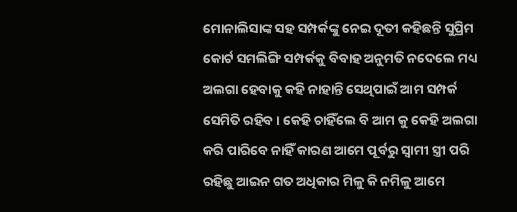ମୋନାଲିସାଙ୍କ ସହ ସମ୍ପର୍କଙ୍କୁ ନେଇ ଦୂତୀ କହିଛନ୍ତି ସୁପ୍ରିମ କୋର୍ଟ ସମଲିଙ୍ଗି ସମ୍ପର୍କକୁ ବିବାହ ଅନୁମତି ନଦେଲେ ମଧ୍ୟ ଅଲଗା ହେବାକୁ କହି ନାହାନ୍ତି ସେଥିପାଇଁ ଆମ ସମ୍ପର୍କ ସେମିତି ରହିବ । କେହି ଚାହିଁଲେ ବି ଆମ କୁ କେହି ଅଲଗା କରି ପାରିବେ ନାହିଁ କାରଣ ଆମେ ପୂର୍ବରୁ ସ୍ଵାମୀ ସ୍ତ୍ରୀ ପରି ରହିଛୁ ଆଇନ ଗତ ଅଧିକାର ମିଳୁ କି ନମିଳୁ ଆମେ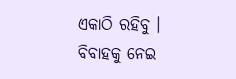ଏକାଠି ରହିବୁ ।
ବିବାହକୁ ନେଇ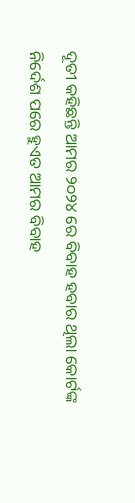ଦୂତୀ କହିଛନ୍ତି ଆମର ୨୦୨୪ ରେ ବିବାହ ହବାର ଥିଲା କୋର୍ଟଙ୍କ ନିର୍ଦେଶ ପରେ ହୁଏତ ଆମର ବିବାହ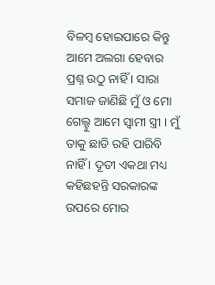ବିଳମ୍ବ ହୋଇପାରେ କିନ୍ତୁ ଆମେ ଅଲଗା ହେବାର ପ୍ରଶ୍ନ ଉଠୁ ନାହିଁ । ସାରା ସମାଜ ଜାଣିଛି ମୁଁ ଓ ମୋ ଗେଲ୍ହୁ ଆମେ ସ୍ଵାମୀ ସ୍ତ୍ରୀ । ମୁଁ ତାକୁ ଛାଡି ରହି ପାରିବି ନାହିଁ । ଦୂତୀ ଏକଥା ମଧ୍ୟ କହିଛହନ୍ତି ସରକାରଙ୍କ ଉପରେ ମୋର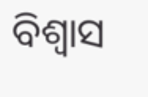ବିଶ୍ଵାସ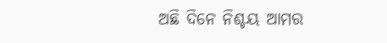ଅଛି ଦିନେ ନିଶ୍ଚୟ ଆମର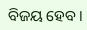ବିଜୟ ହେବ।